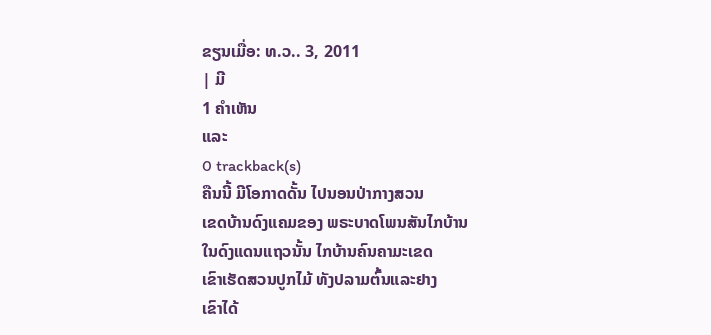ຂຽນເມື່ອ: ທ.ວ.. 3, 2011
| ມີ
1 ຄຳເຫັນ
ແລະ
0 trackback(s)
ຄືນນີ້ ມີໂອກາດດັ້ນ ໄປນອນປ່າກາງສວນ
ເຂດບ້ານດົງແຄມຂອງ ພຣະບາດໂພນສັນໄກບ້ານ
ໃນດົງແດນແຖວນັ້ນ ໄກບ້ານຄົນຄາມະເຂດ
ເຂົາເຮັດສວນປູກໄມ້ ທັງປລາມຕົ້ນແລະຢາງ
ເຂົາໄດ້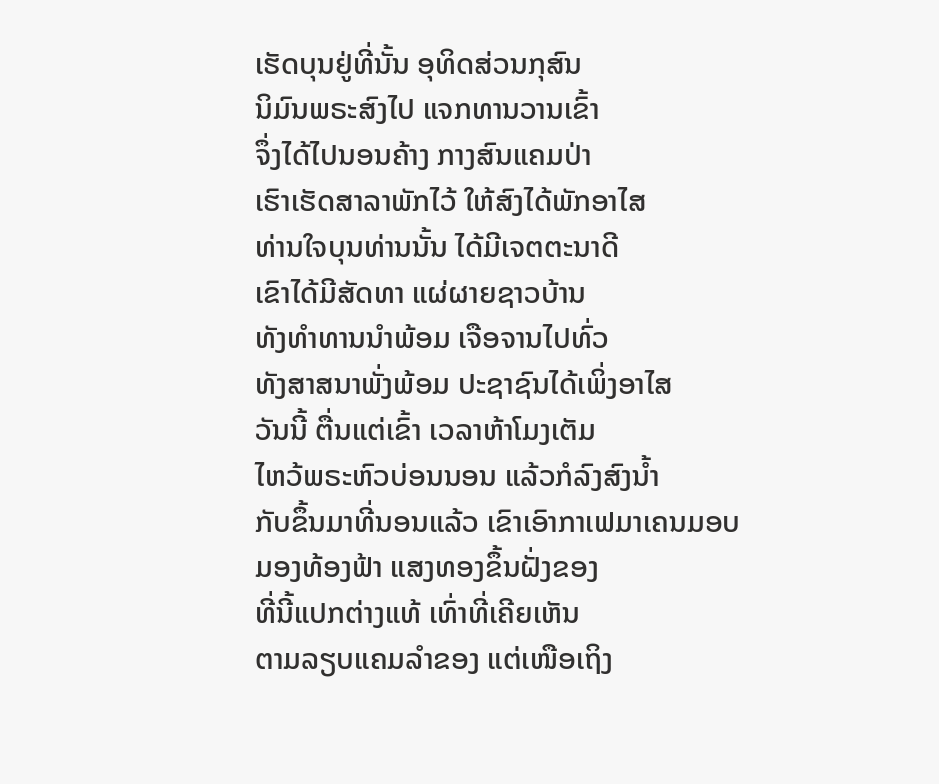ເຮັດບຸນຢູ່ທີ່ນັ້ນ ອຸທິດສ່ວນກຸສົນ
ນິມົນພຣະສົງໄປ ແຈກທານວານເຂົ້າ
ຈຶ່ງໄດ້ໄປນອນຄ້າງ ກາງສົນແຄມປ່າ
ເຮົາເຮັດສາລາພັກໄວ້ ໃຫ້ສົງໄດ້ພັກອາໄສ
ທ່ານໃຈບຸນທ່ານນັ້ນ ໄດ້ມີເຈຕຕະນາດີ
ເຂົາໄດ້ມີສັດທາ ແຜ່ຜາຍຊາວບ້ານ
ທັງທໍາທານນໍາພ້ອມ ເຈືອຈານໄປທົ່ວ
ທັງສາສນາພັ່ງພ້ອມ ປະຊາຊົນໄດ້ເພິ່ງອາໄສ
ວັນນີ້ ຕື່ນແຕ່ເຂົ້າ ເວລາຫ້າໂມງເຕັມ
ໄຫວ້ພຣະຫົວບ່ອນນອນ ແລ້ວກໍລົງສົງນໍ້າ
ກັບຂຶ້ນມາທີ່ນອນແລ້ວ ເຂົາເອົາກາເຟມາເຄນມອບ
ມອງທ້ອງຟ້າ ແສງທອງຂຶ້ນຝັ່ງຂອງ
ທີ່ນີ້ແປກຕ່າງແທ້ ເທົ່າທີ່ເຄີຍເຫັນ
ຕາມລຽບແຄມລໍາຂອງ ແຕ່ເໜືອເຖິງ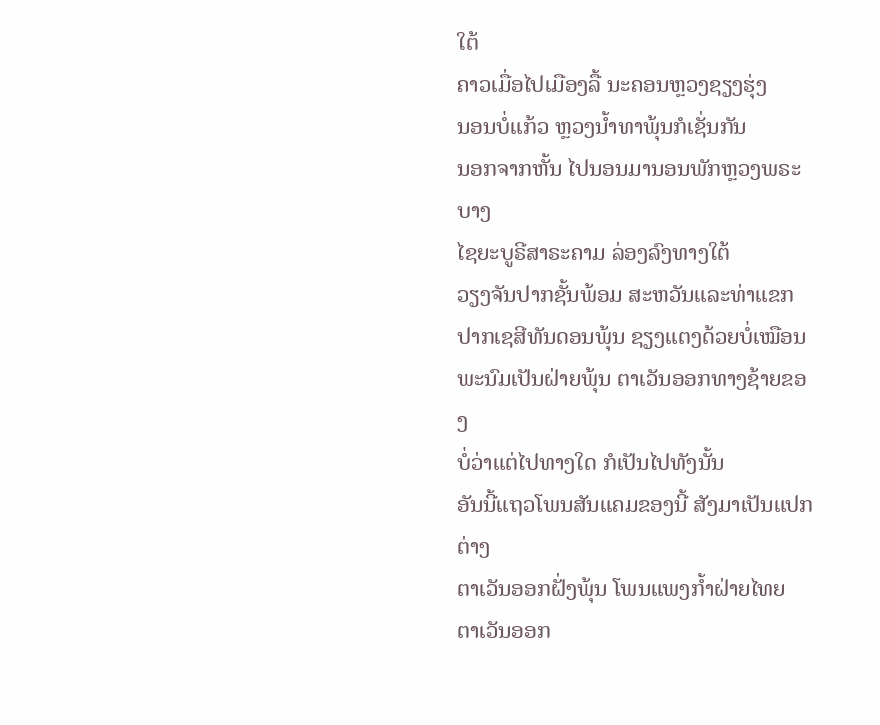ໃຕ້
ຄາວເມື່ອໄປເມືອງລື້ ນະຄອນຫຼວງຊຽງຮຸ່ງ
ນອນບໍ່ແກ້ວ ຫຼວງນໍ້າທາພຸ້ນກໍເຊັ່ນກັນ
ນອກຈາກຫັ້ນ ໄປນອນມານອນພັກຫຼວງພຣະບາງ
ໄຊຍະບູຣີສາຣະຄາມ ລ່ອງລົງທາງໃຕ້
ວຽງຈັນປາກຊັ້ນພ້ອມ ສະຫວັນແລະທ່າແຂກ
ປາກເຊສີທັນດອນພຸ້ນ ຊຽງແຕງດ້ວຍບໍ່ເໝືອນ
ພະນົມເປັນຝ່າຍພຸ້ນ ຕາເວັນອອກທາງຊ້າຍຂອງ
ບໍ່ວ່າແຕ່ໄປທາງໃດ ກໍເປັນໄປທັງນັ້ນ
ອັນນີ້ແຖວໂພນສັນແຄມຂອງນີ້ ສັງມາເປັນແປກຕ່າງ
ຕາເວັນອອກຝັ່ງພຸ້ນ ໂພນແພງກໍ້າຝ່າຍໄທຍ
ຕາເວັນອອກ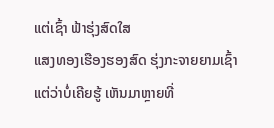ແຕ່ເຊົ້າ ຟ້າຮຸ່ງສົດໃສ
ແສງທອງເຮືອງຮອງສົດ ຮຸ່ງກະຈາຍຍາມເຊົ້າ
ແຕ່ວ່າບໍ່ເຄີຍຮູ້ ເຫັນມາຫຼາຍທີ່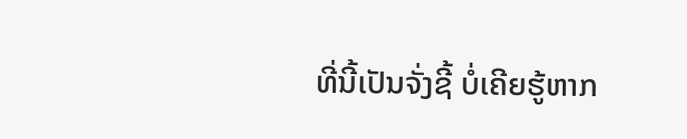ທີ່ນີ້ເປັນຈັ່ງຊີ້ ບໍ່ເຄີຍຮູ້ຫາກ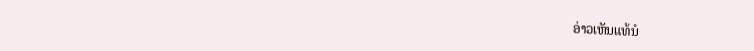ອ່າວເຫັນແທ້ນໍ